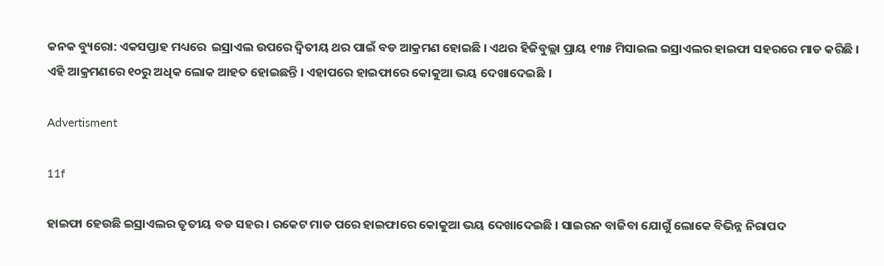କନକ ବ୍ୟୁରୋ: ଏକସପ୍ତାହ ମଧ୍ୟରେ  ଇସ୍ରାଏଲ ଉପରେ ଦ୍ୱିତୀୟ ଥର ପାଇଁ ବଡ ଆକ୍ରମଣ ହୋଇଛି । ଏଥର ହିଜିବୁଲ୍ଲା ପ୍ରାୟ ୧୩୫ ମିସାଇଲ ଇସ୍ରାଏଲର ହାଇଫା ସହରରେ ମାଡ କରିଛି । ଏହି ଆକ୍ରମଣରେ ୧୦ରୁ ଅଧିକ ଲୋକ ଆହତ ହୋଇଛନ୍ତି । ଏହାପରେ ହାଇଫାରେ କୋକୁଆ ଭୟ ଦେଖାଦେଇଛି ।

Advertisment

11f

ହାଇଫା ହେଉଛି ଇସ୍ରାଏଲର ତୃତୀୟ ବଡ ସହର । ରକେଟ ମାଡ ପରେ ହାଇଫାରେ କୋକୁଆ ଭୟ ଦେଖାଦେଇଛି । ସାଇରନ ବାଜିବା ଯୋଗୁଁ ଲୋକେ ବିଭିନ୍ନ ନିରାପଦ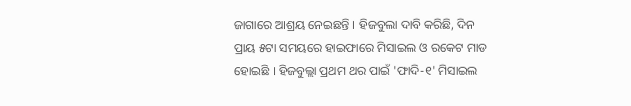ଜାଗାରେ ଆଶ୍ରୟ ନେଇଛନ୍ତି । ହିଜବୁଲା ଦାବି କରିଛି, ଦିନ ପ୍ରାୟ ୫ଟା ସମୟରେ ହାଇଫାରେ ମିସାଇଲ ଓ ରକେଟ ମାଡ ହୋଇଛି । ହିଜବୁଲ୍ଲା ପ୍ରଥମ ଥର ପାଇଁ 'ଫାଦି-୧' ମିସାଇଲ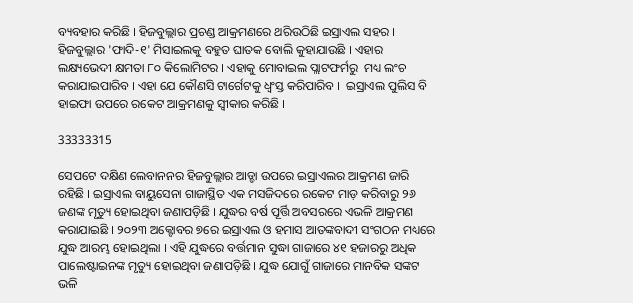ବ୍ୟବହାର କରିଛି । ହିଜବୁଲ୍ଲାର ପ୍ରଚଣ୍ଡ ଆକ୍ରମଣରେ ଥରିଉଠିଛି ଇସ୍ରାଏଲ ସହର । ହିଜବୁଲ୍ଲାର 'ଫାଦି-୧' ମିସାଇଲକୁ ବହୁତ ଘାତକ ବୋଲି କୁହାଯାଉଛି । ଏହାର ଲକ୍ଷ୍ୟଭେଦୀ କ୍ଷମତା ୮୦ କିଲୋମିଟର । ଏହାକୁ ମୋବାଇଲ ପ୍ଲାଟଫର୍ମରୁ  ମଧ୍ୟ ଲଂଚ କରାଯାଇପାରିବ । ଏହା ଯେ କୌଣସି ଟାର୍ଗେଟକୁ ଧ୍ୱଂସ୍ତ କରିପାରିବ ।  ଇସ୍ରାଏଲ ପୁଲିସ ବି ହାଇଫା ଉପରେ ରକେଟ ଆକ୍ରମଣକୁ ସ୍ୱୀକାର କରିଛି ।

33333315

ସେପଟେ ଦକ୍ଷିଣ ଲେବାନନର ହିଜବୁଲ୍ଲାର ଆଡ୍ଡା ଉପରେ ଇସ୍ରାଏଲର ଆକ୍ରମଣ ଜାରି ରହିଛି । ଇସ୍ରାଏଲ ବାୟୁସେନା ଗାଜାସ୍ଥିତ ଏକ ମସଜିଦରେ ରକେଟ ମାଡ଼ କରିବାରୁ ୨୬ ଜଣଙ୍କ ମୃତ୍ୟୁ ହୋଇଥିବା ଜଣାପଡ଼ିଛି । ଯୁଦ୍ଧର ବର୍ଷ ପୂର୍ତ୍ତି ଅବସରରେ ଏଭଳି ଆକ୍ରମଣ କରାଯାଇଛି । ୨୦୨୩ ଅକ୍ଟୋବର ୭ରେ ଇସ୍ରାଏଲ ଓ ହମାସ ଆତଙ୍କବାଦୀ ସଂଗଠନ ମଧ୍ୟରେ ଯୁଦ୍ଧ ଆରମ୍ଭ ହୋଇଥିଲା । ଏହି ଯୁଦ୍ଧରେ ବର୍ତ୍ତମାନ ସୁଦ୍ଧା ଗାଜାରେ ୪୧ ହଜାରରୁ ଅଧିକ ପାଲେଷ୍ଟାଇନଙ୍କ ମୃତ୍ୟୁ ହୋଇଥିବା ଜଣାପଡ଼ିଛି । ଯୁଦ୍ଧ ଯୋଗୁଁ ଗାଜାରେ ମାନବିକ ସଙ୍କଟ ଭଳି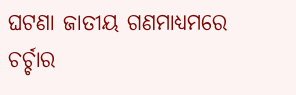ଘଟଣା ଜାତୀୟ ଗଣମାଧ୍ୟମରେ ଚର୍ଚ୍ଚାର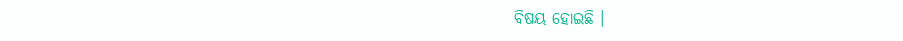ବିଷୟ ହୋଇଛି ।